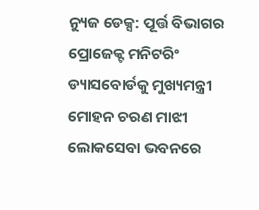ନ୍ୟୁଜ ଡେକ୍ସ: ପୂର୍ତ୍ତ ବିଭାଗର ପ୍ରୋଜେକ୍ଟ ମନିଟରିଂ ଡ୍ୟାସବୋର୍ଡକୁ ମୁଖ୍ୟମନ୍ତ୍ରୀ ମୋହନ ଚରଣ ମାଝୀ ଲୋକସେବା ଭବନରେ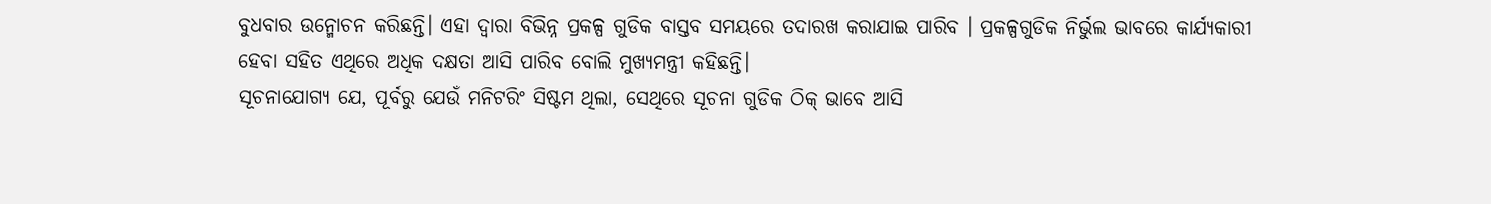ବୁଧବାର ଉନ୍ମୋଚନ କରିଛନ୍ତି। ଏହା ଦ୍ୱାରା ବିଭିନ୍ନ ପ୍ରକଳ୍ପ ଗୁଡିକ ବାସ୍ତବ ସମୟରେ ତଦାରଖ କରାଯାଇ ପାରିବ । ପ୍ରକଳ୍ପଗୁଡିକ ନିର୍ଭୁଲ ଭାବରେ କାର୍ଯ୍ୟକାରୀ ହେବା ସହିତ ଏଥିରେ ଅଧିକ ଦକ୍ଷତା ଆସି ପାରିବ ବୋଲି ମୁଖ୍ୟମନ୍ତ୍ରୀ କହିଛନ୍ତି।
ସୂଚନାଯୋଗ୍ୟ ଯେ, ପୂର୍ବରୁ ଯେଉଁ ମନିଟରିଂ ସିଷ୍ଟମ ଥିଲା, ସେଥିରେ ସୂଚନା ଗୁଡିକ ଠିକ୍ ଭାବେ ଆସି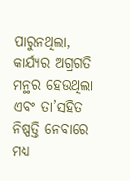ପାରୁନଥିଲା, କାର୍ଯ୍ୟର ଅଗ୍ରଗତି ମନ୍ଥର ହେଉଥିଲା ଏବଂ ତା’ସହିତ ନିଷ୍ପତ୍ତି ନେବାରେ ମଧ୍ୟ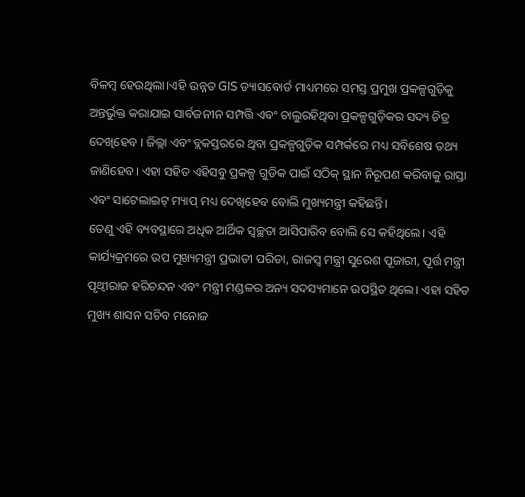ବିଳମ୍ବ ହେଉଥିଲା।ଏହି ଉନ୍ନତ GIS ଡ୍ୟାସବୋର୍ଡ ମାଧ୍ୟମରେ ସମସ୍ତ ପ୍ରମୁଖ ପ୍ରକଳ୍ପଗୁଡ଼ିକୁ ଅନ୍ତର୍ଭୁକ୍ତ କରାଯାଇ ସାର୍ବଜନୀନ ସମ୍ପତ୍ତି ଏବଂ ଚାଲୁରହିଥିବା ପ୍ରକଳ୍ପଗୁଡ଼ିକର ସଦ୍ୟ ଚିତ୍ର ଦେଖିହେବ । ଜିଲ୍ଲା ଏବଂ ବ୍ଲକସ୍ତରରେ ଥିବା ପ୍ରକଳ୍ପଗୁଡ଼ିକ ସମ୍ପର୍କରେ ମଧ୍ୟ ସବିଶେଷ ତଥ୍ୟ ଜାଣିହେବ। ଏହା ସହିତ ଏହିସବୁ ପ୍ରକଳ୍ପ ଗୁଡିକ ପାଇଁ ସଠିକ୍ ସ୍ଥାନ ନିରୂପଣ କରିବାକୁ ରାସ୍ତା ଏବଂ ସାଟେଲାଇଟ୍ ମ୍ୟାପ୍ ମଧ୍ୟ ଦେଖିହେବ ବୋଲି ମୁଖ୍ୟମନ୍ତ୍ରୀ କହିଛନ୍ତି।
ତେଣୁ ଏହି ବ୍ୟବସ୍ଥାରେ ଅଧିକ ଆର୍ଥିକ ସ୍ୱଚ୍ଛତା ଆସିପାରିବ ବୋଲି ସେ କହିଥିଲେ। ଏହି କାର୍ଯ୍ୟକ୍ରମରେ ଉପ ମୁଖ୍ୟମନ୍ତ୍ରୀ ପ୍ରଭାତୀ ପରିଡା, ରାଜସ୍ୱ ମନ୍ତ୍ରୀ ସୁରେଶ ପୂଜାରୀ, ପୂର୍ତ୍ତ ମନ୍ତ୍ରୀ ପୃଥ୍ୱୀରାଜ ହରିଚନ୍ଦନ ଏବଂ ମନ୍ତ୍ରୀ ମଣ୍ଡଳର ଅନ୍ୟ ସଦସ୍ୟମାନେ ଉପସ୍ଥିତ ଥିଲେ। ଏହା ସହିତ ମୁଖ୍ୟ ଶାସନ ସଚିବ ମନୋଜ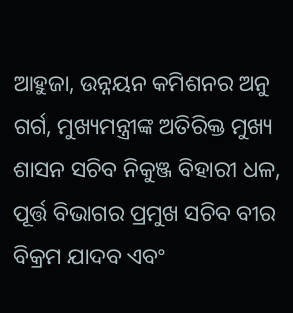ଆହୁଜା, ଉନ୍ନୟନ କମିଶନର ଅନୁ ଗର୍ଗ, ମୁଖ୍ୟମନ୍ତ୍ରୀଙ୍କ ଅତିରିକ୍ତ ମୁଖ୍ୟ ଶାସନ ସଚିବ ନିକୁଞ୍ଜ ବିହାରୀ ଧଳ, ପୂର୍ତ୍ତ ବିଭାଗର ପ୍ରମୁଖ ସଚିବ ବୀର ବିକ୍ରମ ଯାଦବ ଏବଂ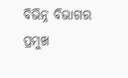ବିଭିନ୍ନ ବିଭାଗର ପ୍ରମୁଖ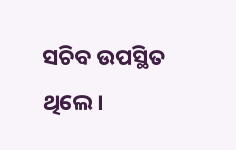ସଚିବ ଉପସ୍ଥିତ ଥିଲେ।